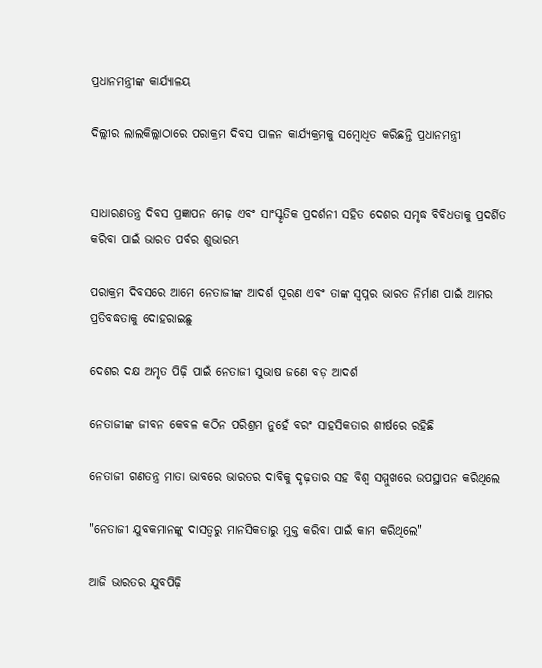ପ୍ରଧାନମନ୍ତ୍ରୀଙ୍କ କାର୍ଯ୍ୟାଳୟ

ଦିଲ୍ଲୀର ଲାଲକିଲ୍ଲାଠାରେ ପରାକ୍ରମ ଦିବସ ପାଳନ କାର୍ଯ୍ୟକ୍ରମକୁ ସମ୍ବୋଧିତ କରିଛନ୍ତି ପ୍ରଧାନମନ୍ତ୍ରୀ


ସାଧାରଣତନ୍ତ୍ର ଦିବସ ପ୍ରଜ୍ଞାପନ ମେଢ଼ ଏବଂ ସାଂସ୍କୃତିକ ପ୍ରଦର୍ଶନୀ ସହିତ ଦେଶର ସମୃଦ୍ଧ ବିବିଧତାକୁ ପ୍ରଦର୍ଶିତ କରିବା ପାଇଁ ଭାରତ ପର୍ବର ଶୁଭାରମ୍ଭ

ପରାକ୍ରମ ଦିବସରେ ଆମେ ନେତାଜୀଙ୍କ ଆଦର୍ଶ ପୂରଣ ଏବଂ ତାଙ୍କ ସ୍ୱପ୍ନର ଭାରତ ନିର୍ମାଣ ପାଇଁ ଆମର ପ୍ରତିବଦ୍ଧତାକୁ ଦୋହରାଇଛୁ

ଦେଶର ଦକ୍ଷ ଅମୃତ ପିଢ଼ି ପାଇଁ ନେତାଜୀ ସୁଭାଷ ଜଣେ ବଡ଼ ଆଦର୍ଶ

ନେତାଜୀଙ୍କ ଜୀବନ କେବଳ କଠିନ ପରିଶ୍ରମ ନୁହେଁ ବରଂ ସାହସିକତାର ଶୀର୍ଷରେ ରହିଛି

ନେତାଜୀ ଗଣତନ୍ତ୍ର ମାତା ଭାବରେ ଭାରତର ଦାବିକୁ ଦୃଢ଼ତାର ସହ ବିଶ୍ୱ ସମ୍ମୁଖରେ ଉପସ୍ଥାପନ କରିଥିଲେ

"ନେତାଜୀ ଯୁବକମାନଙ୍କୁ ଦାସତ୍ୱରୁ ମାନସିକତାରୁ ମୁକ୍ତ କରିବା ପାଇଁ କାମ କରିଥିଲେ"

ଆଜି ଭାରତର ଯୁବପିଢ଼ି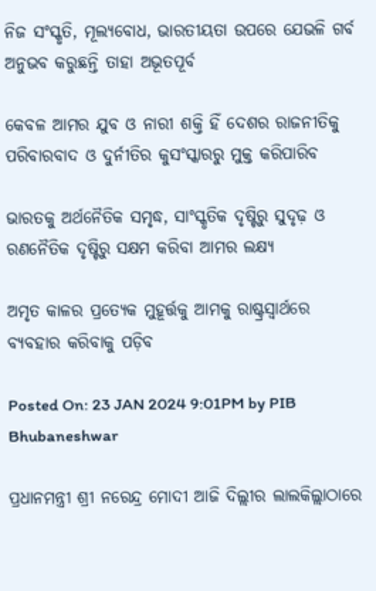ନିଜ ସଂସ୍କୃତି, ମୂଲ୍ୟବୋଧ, ଭାରତୀୟତା ଉପରେ ଯେଭଳି ଗର୍ବ ଅନୁଭବ କରୁଛନ୍ତି ତାହା ଅଭୂତପୂର୍ବ

କେବଳ ଆମର ଯୁବ ଓ ନାରୀ ଶକ୍ତି ହିଁ ଦେଶର ରାଜନୀତିକୁ ପରିବାରବାଦ ଓ ଦୁର୍ନୀତିର କୁସଂସ୍କାରରୁ ମୁକ୍ତ କରିପାରିବ

ଭାରତକୁ ଅର୍ଥନୈତିକ ସମୃଦ୍ଧ, ସାଂସ୍କୃତିକ ଦୃଷ୍ଟିରୁ ସୁଦୃଢ଼ ଓ ରଣନୈତିକ ଦୃଷ୍ଟିରୁ ସକ୍ଷମ କରିବା ଆମର ଲକ୍ଷ୍ୟ

ଅମୃତ କାଳର ପ୍ରତ୍ୟେକ ମୁହୂର୍ତ୍ତକୁ ଆମକୁ ରାଷ୍ଟ୍ରସ୍ୱାର୍ଥରେ ବ୍ୟବହାର କରିବାକୁ ପଡ଼ିବ

Posted On: 23 JAN 2024 9:01PM by PIB Bhubaneshwar

ପ୍ରଧାନମନ୍ତ୍ରୀ ଶ୍ରୀ ନରେନ୍ଦ୍ର ମୋଦୀ ଆଜି ଦିଲ୍ଲୀର ଲାଲକିଲ୍ଲାଠାରେ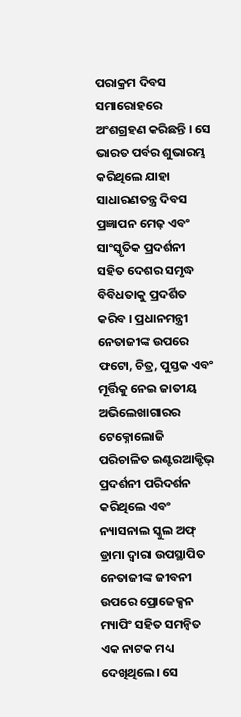ପରାକ୍ରମ ଦିବସ ସମାରୋହରେ ଅଂଶଗ୍ରହଣ କରିଛନ୍ତି । ସେ ଭାରତ ପର୍ବର ଶୁଭାରମ୍ଭ କରିଥିଲେ ଯାହା ସାଧାରଣତନ୍ତ୍ର ଦିବସ ପ୍ରଜ୍ଞାପନ ମେଢ଼ ଏବଂ ସାଂସ୍କୃତିକ ପ୍ରଦର୍ଶନୀ ସହିତ ଦେଶର ସମୃଦ୍ଧ ବିବିଧତାକୁ ପ୍ରଦର୍ଶିତ କରିବ । ପ୍ରଧାନମନ୍ତ୍ରୀ ନେତାଜୀଙ୍କ ଉପରେ ଫଟୋ, ଚିତ୍ର, ପୁସ୍ତକ ଏବଂ ମୂର୍ତ୍ତିକୁ ନେଇ ଜାତୀୟ ଅଭିଲେଖାଗାରର ଟେକ୍ନୋଲୋଜି ପରିଚାଳିତ ଇଣ୍ଟରଆକ୍ଟିଭ୍ ପ୍ରଦର୍ଶନୀ ପରିଦର୍ଶନ କରିଥିଲେ ଏବଂ ନ୍ୟାସନାଲ ସ୍କୁଲ ଅଫ୍ ଡ୍ରାମା ଦ୍ୱାରା ଉପସ୍ଥାପିତ ନେତାଜୀଙ୍କ ଜୀବନୀ ଉପରେ ପ୍ରୋଜେକ୍ସନ ମ୍ୟାପିଂ ସହିତ ସମନ୍ୱିତ ଏକ ନାଟକ ମଧ୍ୟ ଦେଖିଥିଲେ। ସେ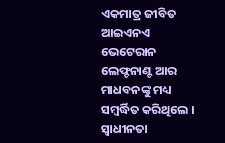ଏକମାତ୍ର ଜୀବିତ ଆଇଏନଏ ଭେଟେରାନ ଲେଫ୍ଟନାଣ୍ଟ ଆର ମାଧବନଙ୍କୁ ମଧ୍ୟ ସମ୍ବର୍ଦ୍ଧିତ କରିଥିଲେ । ସ୍ୱାଧୀନତା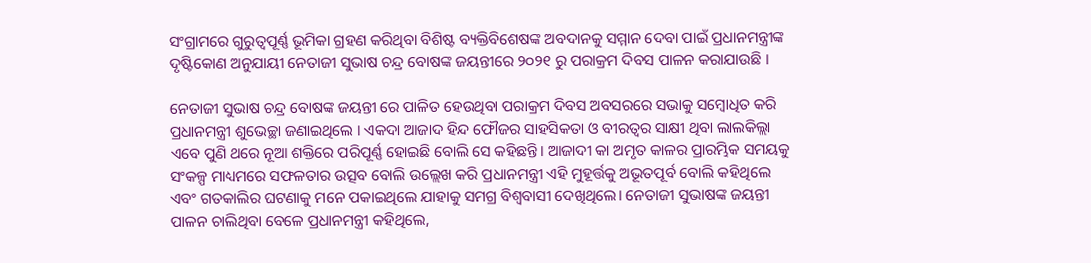ସଂଗ୍ରାମରେ ଗୁରୁତ୍ୱପୂର୍ଣ୍ଣ ଭୂମିକା ଗ୍ରହଣ କରିଥିବା ବିଶିଷ୍ଟ ବ୍ୟକ୍ତିବିଶେଷଙ୍କ ଅବଦାନକୁ ସମ୍ମାନ ଦେବା ପାଇଁ ପ୍ରଧାନମନ୍ତ୍ରୀଙ୍କ ଦୃଷ୍ଟିକୋଣ ଅନୁଯାୟୀ ନେତାଜୀ ସୁଭାଷ ଚନ୍ଦ୍ର ବୋଷଙ୍କ ଜୟନ୍ତୀରେ ୨୦୨୧ ରୁ ପରାକ୍ରମ ଦିବସ ପାଳନ କରାଯାଉଛି ।

ନେତାଜୀ ସୁଭାଷ ଚନ୍ଦ୍ର ବୋଷଙ୍କ ଜୟନ୍ତୀ ରେ ପାଳିତ ହେଉଥିବା ପରାକ୍ରମ ଦିବସ ଅବସରରେ ସଭାକୁ ସମ୍ବୋଧିତ କରି ପ୍ରଧାନମନ୍ତ୍ରୀ ଶୁଭେଚ୍ଛା ଜଣାଇଥିଲେ । ଏକଦା ଆଜାଦ ହିନ୍ଦ ଫୌଜର ସାହସିକତା ଓ ବୀରତ୍ୱର ସାକ୍ଷୀ ଥିବା ଲାଲକିଲ୍ଲା ଏବେ ପୁଣି ଥରେ ନୂଆ ଶକ୍ତିରେ ପରିପୂର୍ଣ୍ଣ ହୋଇଛି ବୋଲି ସେ କହିଛନ୍ତି। ଆଜାଦୀ କା ଅମୃତ କାଳର ପ୍ରାରମ୍ଭିକ ସମୟକୁ ସଂକଳ୍ପ ମାଧ୍ୟମରେ ସଫଳତାର ଉତ୍ସବ ବୋଲି ଉଲ୍ଲେଖ କରି ପ୍ରଧାନମନ୍ତ୍ରୀ ଏହି ମୁହୂର୍ତ୍ତକୁ ଅଭୂତପୂର୍ବ ବୋଲି କହିଥିଲେ ଏବଂ ଗତକାଲିର ଘଟଣାକୁ ମନେ ପକାଇଥିଲେ ଯାହାକୁ ସମଗ୍ର ବିଶ୍ୱବାସୀ ଦେଖିଥିଲେ। ନେତାଜୀ ସୁଭାଷଙ୍କ ଜୟନ୍ତୀ ପାଳନ ଚାଲିଥିବା ବେଳେ ପ୍ରଧାନମନ୍ତ୍ରୀ କହିଥିଲେ,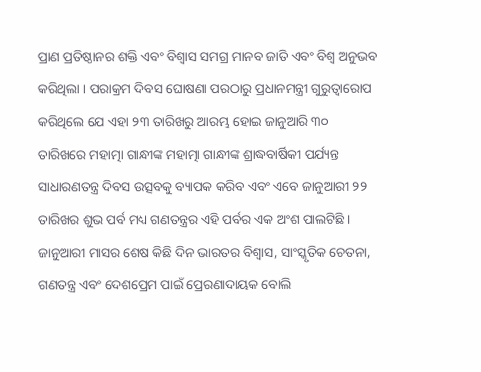ପ୍ରାଣ ପ୍ରତିଷ୍ଠାନର ଶକ୍ତି ଏବଂ ବିଶ୍ୱାସ ସମଗ୍ର ମାନବ ଜାତି ଏବଂ ବିଶ୍ୱ ଅନୁଭବ କରିଥିଲା । ପରାକ୍ରମ ଦିବସ ଘୋଷଣା ପରଠାରୁ ପ୍ରଧାନମନ୍ତ୍ରୀ ଗୁରୁତ୍ୱାରୋପ କରିଥିଲେ ଯେ ଏହା ୨୩ ତାରିଖରୁ ଆରମ୍ଭ ହୋଇ ଜାନୁଆରି ୩୦ ତାରିଖରେ ମହାତ୍ମା ଗାନ୍ଧୀଙ୍କ ମହାତ୍ମା ଗାନ୍ଧୀଙ୍କ ଶ୍ରାଦ୍ଧବାର୍ଷିକୀ ପର୍ଯ୍ୟନ୍ତ ସାଧାରଣତନ୍ତ୍ର ଦିବସ ଉତ୍ସବକୁ ବ୍ୟାପକ କରିବ ଏବଂ ଏବେ ଜାନୁଆରୀ ୨୨ ତାରିଖର ଶୁଭ ପର୍ବ ମଧ୍ୟ ଗଣତନ୍ତ୍ରର ଏହି ପର୍ବର ଏକ ଅଂଶ ପାଲଟିଛି । ଜାନୁଆରୀ ମାସର ଶେଷ କିଛି ଦିନ ଭାରତର ବିଶ୍ୱାସ, ସାଂସ୍କୃତିକ ଚେତନା, ଗଣତନ୍ତ୍ର ଏବଂ ଦେଶପ୍ରେମ ପାଇଁ ପ୍ରେରଣାଦାୟକ ବୋଲି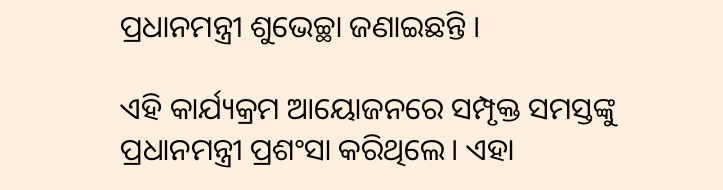ପ୍ରଧାନମନ୍ତ୍ରୀ ଶୁଭେଚ୍ଛା ଜଣାଇଛନ୍ତି ।

ଏହି କାର୍ଯ୍ୟକ୍ରମ ଆୟୋଜନରେ ସମ୍ପୃକ୍ତ ସମସ୍ତଙ୍କୁ ପ୍ରଧାନମନ୍ତ୍ରୀ ପ୍ରଶଂସା କରିଥିଲେ। ଏହା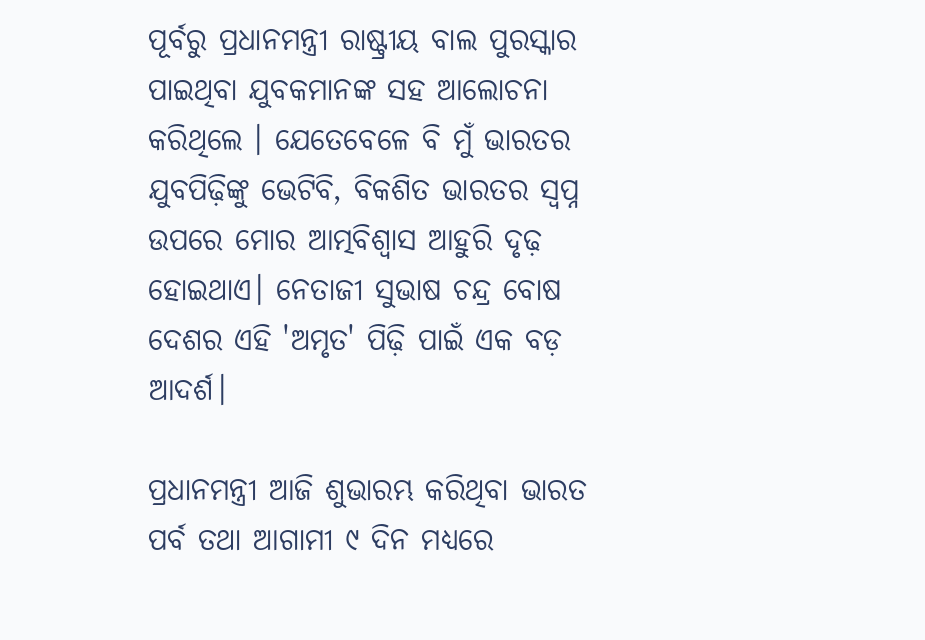ପୂର୍ବରୁ ପ୍ରଧାନମନ୍ତ୍ରୀ ରାଷ୍ଟ୍ରୀୟ ବାଲ ପୁରସ୍କାର ପାଇଥିବା ଯୁବକମାନଙ୍କ ସହ ଆଲୋଚନା କରିଥିଲେ । ଯେତେବେଳେ ବି ମୁଁ ଭାରତର ଯୁବପିଢ଼ିଙ୍କୁ ଭେଟିବି, ବିକଶିତ ଭାରତର ସ୍ୱପ୍ନ ଉପରେ ମୋର ଆତ୍ମବିଶ୍ୱାସ ଆହୁରି ଦୃଢ଼ ହୋଇଥାଏ। ନେତାଜୀ ସୁଭାଷ ଚନ୍ଦ୍ର ବୋଷ ଦେଶର ଏହି 'ଅମୃତ' ପିଢ଼ି ପାଇଁ ଏକ ବଡ଼ ଆଦର୍ଶ।

ପ୍ରଧାନମନ୍ତ୍ରୀ ଆଜି ଶୁଭାରମ୍ଭ କରିଥିବା ଭାରତ ପର୍ବ ତଥା ଆଗାମୀ ୯ ଦିନ ମଧ୍ୟରେ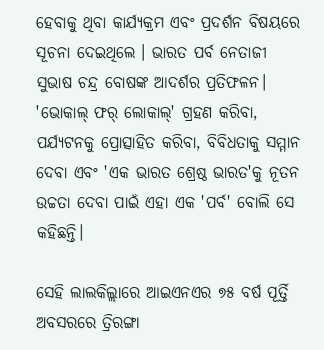ହେବାକୁ ଥିବା କାର୍ଯ୍ୟକ୍ରମ ଏବଂ ପ୍ରଦର୍ଶନ ବିଷୟରେ ସୂଚନା ଦେଇଥିଲେ । ଭାରତ ପର୍ବ ନେତାଜୀ ସୁଭାଷ ଚନ୍ଦ୍ର ବୋଷଙ୍କ ଆଦର୍ଶର ପ୍ରତିଫଳନ। 'ଭୋକାଲ୍ ଫର୍ ଲୋକାଲ୍' ଗ୍ରହଣ କରିବା, ପର୍ଯ୍ୟଟନକୁ ପ୍ରୋତ୍ସାହିତ କରିବା, ବିବିଧତାକୁ ସମ୍ମାନ ଦେବା ଏବଂ 'ଏକ ଭାରତ ଶ୍ରେଷ୍ଠ ଭାରତ'କୁ ନୂତନ ଉଚ୍ଚତା ଦେବା ପାଇଁ ଏହା ଏକ 'ପର୍ବ' ବୋଲି ସେ କହିଛନ୍ତି।

ସେହି ଲାଲକିଲ୍ଲାରେ ଆଇଏନଏର ୭୫ ବର୍ଷ ପୂର୍ତ୍ତି ଅବସରରେ ତ୍ରିରଙ୍ଗା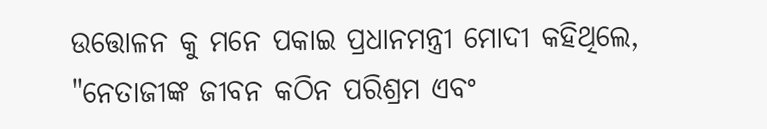ଉତ୍ତୋଳନ କୁ ମନେ ପକାଇ ପ୍ରଧାନମନ୍ତ୍ରୀ ମୋଦୀ କହିଥିଲେ, "ନେତାଜୀଙ୍କ ଜୀବନ କଠିନ ପରିଶ୍ରମ ଏବଂ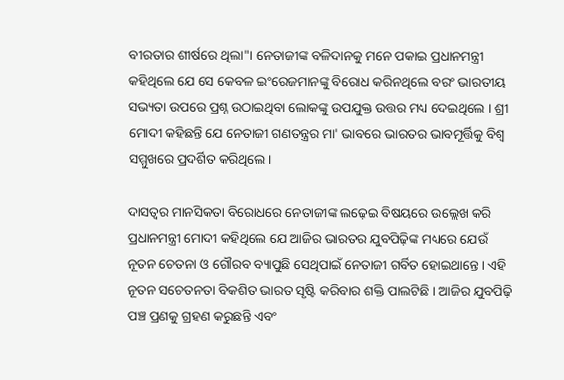ବୀରତାର ଶୀର୍ଷରେ ଥିଲା"। ନେତାଜୀଙ୍କ ବଳିଦାନକୁ ମନେ ପକାଇ ପ୍ରଧାନମନ୍ତ୍ରୀ କହିଥିଲେ ଯେ ସେ କେବଳ ଇଂରେଜମାନଙ୍କୁ ବିରୋଧ କରିନଥିଲେ ବରଂ ଭାରତୀୟ ସଭ୍ୟତା ଉପରେ ପ୍ରଶ୍ନ ଉଠାଇଥିବା ଲୋକଙ୍କୁ ଉପଯୁକ୍ତ ଉତ୍ତର ମଧ୍ୟ ଦେଇଥିଲେ । ଶ୍ରୀ ମୋଦୀ କହିଛନ୍ତି ଯେ ନେତାଜୀ ଗଣତନ୍ତ୍ରର ମା' ଭାବରେ ଭାରତର ଭାବମୂର୍ତ୍ତିକୁ ବିଶ୍ୱ ସମ୍ମୁଖରେ ପ୍ରଦର୍ଶିତ କରିଥିଲେ।

ଦାସତ୍ୱର ମାନସିକତା ବିରୋଧରେ ନେତାଜୀଙ୍କ ଲଢ଼େଇ ବିଷୟରେ ଉଲ୍ଲେଖ କରି ପ୍ରଧାନମନ୍ତ୍ରୀ ମୋଦୀ କହିଥିଲେ ଯେ ଆଜିର ଭାରତର ଯୁବପିଢ଼ିଙ୍କ ମଧ୍ୟରେ ଯେଉଁ ନୂତନ ଚେତନା ଓ ଗୌରବ ବ୍ୟାପୁଛି ସେଥିପାଇଁ ନେତାଜୀ ଗର୍ବିତ ହୋଇଥାନ୍ତେ। ଏହି ନୂତନ ସଚେତନତା ବିକଶିତ ଭାରତ ସୃଷ୍ଟି କରିବାର ଶକ୍ତି ପାଲଟିଛି । ଆଜିର ଯୁବପିଢ଼ି ପଞ୍ଚ ପ୍ରଣକୁ ଗ୍ରହଣ କରୁଛନ୍ତି ଏବଂ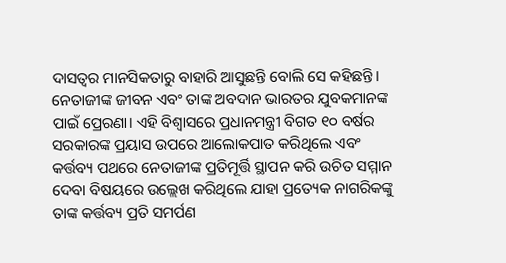ଦାସତ୍ୱର ମାନସିକତାରୁ ବାହାରି ଆସୁଛନ୍ତି ବୋଲି ସେ କହିଛନ୍ତି। ନେତାଜୀଙ୍କ ଜୀବନ ଏବଂ ତାଙ୍କ ଅବଦାନ ଭାରତର ଯୁବକମାନଙ୍କ ପାଇଁ ପ୍ରେରଣା। ଏହି ବିଶ୍ୱାସରେ ପ୍ରଧାନମନ୍ତ୍ରୀ ବିଗତ ୧୦ ବର୍ଷର ସରକାରଙ୍କ ପ୍ରୟାସ ଉପରେ ଆଲୋକପାତ କରିଥିଲେ ଏବଂ କର୍ତ୍ତବ୍ୟ ପଥରେ ନେତାଜୀଙ୍କ ପ୍ରତିମୂର୍ତ୍ତି ସ୍ଥାପନ କରି ଉଚିତ ସମ୍ମାନ ଦେବା ବିଷୟରେ ଉଲ୍ଲେଖ କରିଥିଲେ ଯାହା ପ୍ରତ୍ୟେକ ନାଗରିକଙ୍କୁ ତାଙ୍କ କର୍ତ୍ତବ୍ୟ ପ୍ରତି ସମର୍ପଣ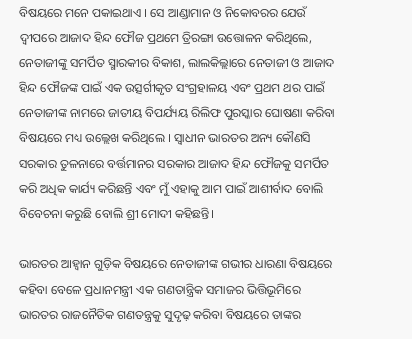ବିଷୟରେ ମନେ ପକାଇଥାଏ । ସେ ଆଣ୍ଡାମାନ ଓ ନିକୋବରର ଯେଉଁ ଦ୍ୱୀପରେ ଆଜାଦ ହିନ୍ଦ ଫୌଜ ପ୍ରଥମେ ତ୍ରିରଙ୍ଗା ଉତ୍ତୋଳନ କରିଥିଲେ, ନେତାଜୀଙ୍କୁ ସମର୍ପିତ ସ୍ମାରକୀର ବିକାଶ, ଲାଲକିଲ୍ଲାରେ ନେତାଜୀ ଓ ଆଜାଦ ହିନ୍ଦ ଫୌଜଙ୍କ ପାଇଁ ଏକ ଉତ୍ସର୍ଗୀକୃତ ସଂଗ୍ରହାଳୟ ଏବଂ ପ୍ରଥମ ଥର ପାଇଁ ନେତାଜୀଙ୍କ ନାମରେ ଜାତୀୟ ବିପର୍ଯ୍ୟୟ ରିଲିଫ ପୁରସ୍କାର ଘୋଷଣା କରିବା ବିଷୟରେ ମଧ୍ୟ ଉଲ୍ଲେଖ କରିଥିଲେ । ସ୍ୱାଧୀନ ଭାରତର ଅନ୍ୟ କୌଣସି ସରକାର ତୁଳନାରେ ବର୍ତ୍ତମାନର ସରକାର ଆଜାଦ ହିନ୍ଦ ଫୌଜକୁ ସମର୍ପିତ କରି ଅଧିକ କାର୍ଯ୍ୟ କରିଛନ୍ତି ଏବଂ ମୁଁ ଏହାକୁ ଆମ ପାଇଁ ଆଶୀର୍ବାଦ ବୋଲି ବିବେଚନା କରୁଛି ବୋଲି ଶ୍ରୀ ମୋଦୀ କହିଛନ୍ତି।

ଭାରତର ଆହ୍ୱାନ ଗୁଡ଼ିକ ବିଷୟରେ ନେତାଜୀଙ୍କ ଗଭୀର ଧାରଣା ବିଷୟରେ କହିବା ବେଳେ ପ୍ରଧାନମନ୍ତ୍ରୀ ଏକ ଗଣତାନ୍ତ୍ରିକ ସମାଜର ଭିତ୍ତିଭୂମିରେ ଭାରତର ରାଜନୈତିକ ଗଣତନ୍ତ୍ରକୁ ସୁଦୃଢ଼ କରିବା ବିଷୟରେ ତାଙ୍କର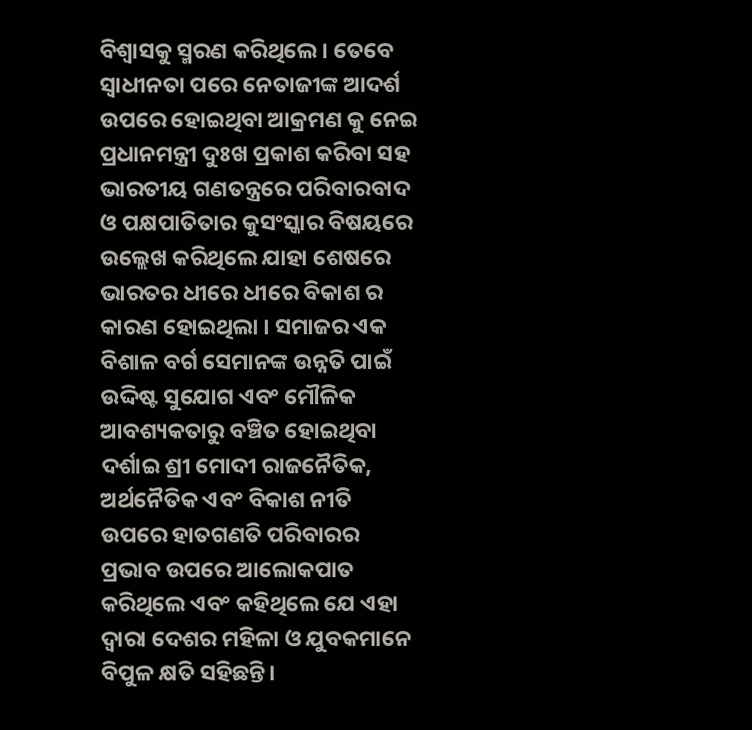ବିଶ୍ୱାସକୁ ସ୍ମରଣ କରିଥିଲେ । ତେବେ ସ୍ୱାଧୀନତା ପରେ ନେତାଜୀଙ୍କ ଆଦର୍ଶ ଉପରେ ହୋଇଥିବା ଆକ୍ରମଣ କୁ ନେଇ ପ୍ରଧାନମନ୍ତ୍ରୀ ଦୁଃଖ ପ୍ରକାଶ କରିବା ସହ ଭାରତୀୟ ଗଣତନ୍ତ୍ରରେ ପରିବାରବାଦ ଓ ପକ୍ଷପାତିତାର କୁସଂସ୍କାର ବିଷୟରେ ଉଲ୍ଲେଖ କରିଥିଲେ ଯାହା ଶେଷରେ ଭାରତର ଧୀରେ ଧୀରେ ବିକାଶ ର କାରଣ ହୋଇଥିଲା । ସମାଜର ଏକ ବିଶାଳ ବର୍ଗ ସେମାନଙ୍କ ଉନ୍ନତି ପାଇଁ ଉଦ୍ଦିଷ୍ଟ ସୁଯୋଗ ଏବଂ ମୌଳିକ ଆବଶ୍ୟକତାରୁ ବଞ୍ଚିତ ହୋଇଥିବା ଦର୍ଶାଇ ଶ୍ରୀ ମୋଦୀ ରାଜନୈତିକ, ଅର୍ଥନୈତିକ ଏବଂ ବିକାଶ ନୀତି ଉପରେ ହାତଗଣତି ପରିବାରର ପ୍ରଭାବ ଉପରେ ଆଲୋକପାତ କରିଥିଲେ ଏବଂ କହିଥିଲେ ଯେ ଏହା ଦ୍ୱାରା ଦେଶର ମହିଳା ଓ ଯୁବକମାନେ ବିପୁଳ କ୍ଷତି ସହିଛନ୍ତି।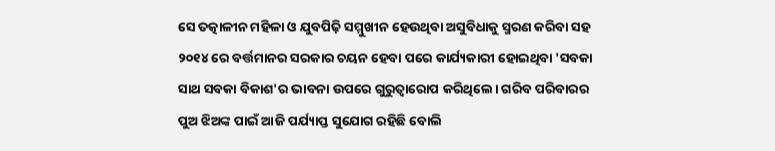ସେ ତତ୍କାଳୀନ ମହିଳା ଓ ଯୁବପିଢ଼ି ସମ୍ମୁଖୀନ ହେଉଥିବା ଅସୁବିଧାକୁ ସ୍ମରଣ କରିବା ସହ ୨୦୧୪ ରେ ବର୍ତ୍ତମାନର ସରକାର ଚୟନ ହେବା ପରେ କାର୍ଯ୍ୟକାରୀ ହୋଇଥିବା 'ସବକା ସାଥ ସବକା ବିକାଶ'ର ଭାବନା ଉପରେ ଗୁରୁତ୍ୱାରୋପ କରିଥିଲେ। ଗରିବ ପରିବାରର ପୁଅ ଝିଅଙ୍କ ପାଇଁ ଆଜି ପର୍ଯ୍ୟାପ୍ତ ସୁଯୋଗ ରହିଛି ବୋଲି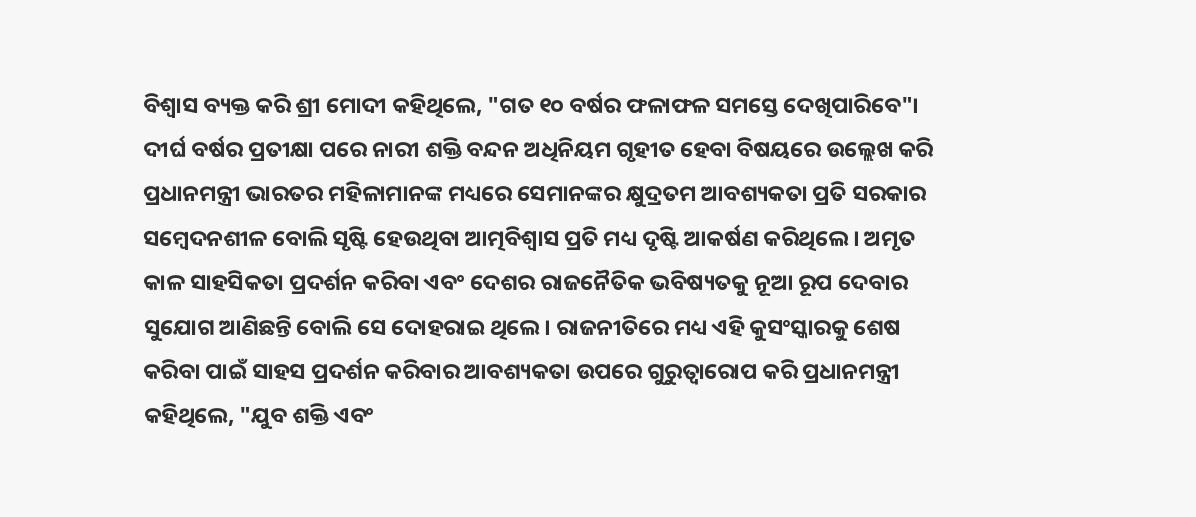ବିଶ୍ୱାସ ବ୍ୟକ୍ତ କରି ଶ୍ରୀ ମୋଦୀ କହିଥିଲେ, "ଗତ ୧୦ ବର୍ଷର ଫଳାଫଳ ସମସ୍ତେ ଦେଖିପାରିବେ"। ଦୀର୍ଘ ବର୍ଷର ପ୍ରତୀକ୍ଷା ପରେ ନାରୀ ଶକ୍ତି ବନ୍ଦନ ଅଧିନିୟମ ଗୃହୀତ ହେବା ବିଷୟରେ ଉଲ୍ଲେଖ କରି ପ୍ରଧାନମନ୍ତ୍ରୀ ଭାରତର ମହିଳାମାନଙ୍କ ମଧ୍ୟରେ ସେମାନଙ୍କର କ୍ଷୁଦ୍ରତମ ଆବଶ୍ୟକତା ପ୍ରତି ସରକାର ସମ୍ବେଦନଶୀଳ ବୋଲି ସୃଷ୍ଟି ହେଉଥିବା ଆତ୍ମବିଶ୍ୱାସ ପ୍ରତି ମଧ୍ୟ ଦୃଷ୍ଟି ଆକର୍ଷଣ କରିଥିଲେ । ଅମୃତ କାଳ ସାହସିକତା ପ୍ରଦର୍ଶନ କରିବା ଏବଂ ଦେଶର ରାଜନୈତିକ ଭବିଷ୍ୟତକୁ ନୂଆ ରୂପ ଦେବାର ସୁଯୋଗ ଆଣିଛନ୍ତି ବୋଲି ସେ ଦୋହରାଇ ଥିଲେ। ରାଜନୀତିରେ ମଧ୍ୟ ଏହି କୁସଂସ୍କାରକୁ ଶେଷ କରିବା ପାଇଁ ସାହସ ପ୍ରଦର୍ଶନ କରିବାର ଆବଶ୍ୟକତା ଉପରେ ଗୁରୁତ୍ୱାରୋପ କରି ପ୍ରଧାନମନ୍ତ୍ରୀ କହିଥିଲେ, "ଯୁବ ଶକ୍ତି ଏବଂ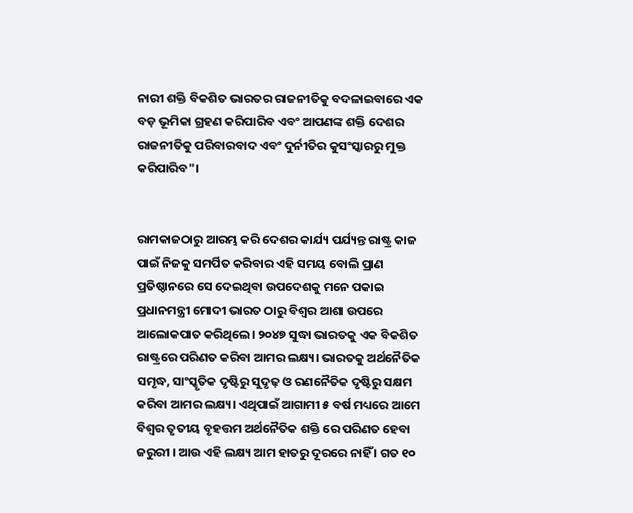ନାରୀ ଶକ୍ତି ବିକଶିତ ଭାରତର ରାଜନୀତିକୁ ବଦଳାଇବାରେ ଏକ ବଡ଼ ଭୂମିକା ଗ୍ରହଣ କରିପାରିବ ଏବଂ ଆପଣଙ୍କ ଶକ୍ତି ଦେଶର ରାଜନୀତିକୁ ପରିବାରବାଦ ଏବଂ ଦୁର୍ନୀତିର କୁସଂସ୍କାରରୁ ମୁକ୍ତ କରିପାରିବ"।


ରାମକାଜଠାରୁ ଆରମ୍ଭ କରି ଦେଶର କାର୍ଯ୍ୟ ପର୍ଯ୍ୟନ୍ତ ରାଷ୍ଟ୍ର କାଜ ପାଇଁ ନିଜକୁ ସମର୍ପିତ କରିବାର ଏହି ସମୟ ବୋଲି ପ୍ରାଣ ପ୍ରତିଷ୍ଠାନରେ ସେ ଦେଇଥିବା ଉପଦେଶକୁ ମନେ ପକାଇ ପ୍ରଧାନମନ୍ତ୍ରୀ ମୋଦୀ ଭାରତ ଠାରୁ ବିଶ୍ୱର ଆଶା ଉପରେ ଆଲୋକପାତ କରିଥିଲେ। ୨୦୪୭ ସୁଦ୍ଧା ଭାରତକୁ ଏକ ବିକଶିତ ରାଷ୍ଟ୍ରରେ ପରିଣତ କରିବା ଆମର ଲକ୍ଷ୍ୟ। ଭାରତକୁ ଅର୍ଥନୈତିକ ସମୃଦ୍ଧ, ସାଂସ୍କୃତିକ ଦୃଷ୍ଟିରୁ ସୁଦୃଢ଼ ଓ ରଣନୈତିକ ଦୃଷ୍ଟିରୁ ସକ୍ଷମ କରିବା ଆମର ଲକ୍ଷ୍ୟ। ଏଥିପାଇଁ ଆଗାମୀ ୫ ବର୍ଷ ମଧ୍ୟରେ ଆମେ ବିଶ୍ୱର ତୃତୀୟ ବୃହତ୍ତମ ଅର୍ଥନୈତିକ ଶକ୍ତି ରେ ପରିଣତ ହେବା ଜରୁରୀ । ଆଉ ଏହି ଲକ୍ଷ୍ୟ ଆମ ହାତରୁ ଦୂରରେ ନାହିଁ । ଗତ ୧୦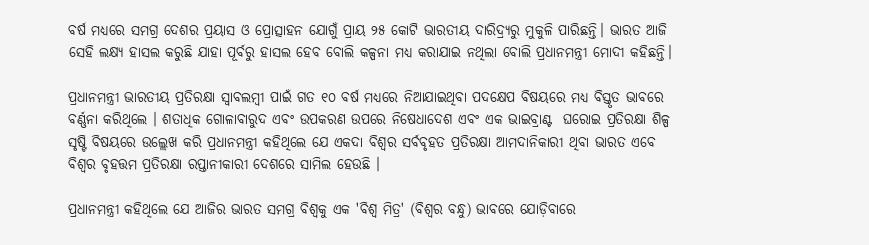ବର୍ଷ ମଧ୍ୟରେ ସମଗ୍ର ଦେଶର ପ୍ରୟାସ ଓ ପ୍ରୋତ୍ସାହନ ଯୋଗୁଁ ପ୍ରାୟ ୨୫ କୋଟି ଭାରତୀୟ ଦାରିଦ୍ର୍ୟରୁ ମୁକୁଳି ପାରିଛନ୍ତି। ଭାରତ ଆଜି ସେହି ଲକ୍ଷ୍ୟ ହାସଲ କରୁଛି ଯାହା ପୂର୍ବରୁ ହାସଲ ହେବ ବୋଲି କଳ୍ପନା ମଧ୍ୟ କରାଯାଇ ନଥିଲା ବୋଲି ପ୍ରଧାନମନ୍ତ୍ରୀ ମୋଦୀ କହିଛନ୍ତି।

ପ୍ରଧାନମନ୍ତ୍ରୀ ଭାରତୀୟ ପ୍ରତିରକ୍ଷା ସ୍ୱାବଲମ୍ବୀ ପାଇଁ ଗତ ୧୦ ବର୍ଷ ମଧ୍ୟରେ ନିଆଯାଇଥିବା ପଦକ୍ଷେପ ବିଷୟରେ ମଧ୍ୟ ବିସ୍ତୃତ ଭାବରେ ବର୍ଣ୍ଣନା କରିଥିଲେ । ଶତାଧିକ ଗୋଳାବାରୁଦ ଏବଂ ଉପକରଣ ଉପରେ ନିଷେଧାଦେଶ ଏବଂ ଏକ ଭାଇବ୍ରାଣ୍ଟ  ଘରୋଇ ପ୍ରତିରକ୍ଷା ଶିଳ୍ପ ସୃଷ୍ଟି ବିଷୟରେ ଉଲ୍ଲେଖ କରି ପ୍ରଧାନମନ୍ତ୍ରୀ କହିଥିଲେ ଯେ ଏକଦା ବିଶ୍ୱର ସର୍ବବୃହତ ପ୍ରତିରକ୍ଷା ଆମଦାନିକାରୀ ଥିବା ଭାରତ ଏବେ ବିଶ୍ୱର ବୃହତ୍ତମ ପ୍ରତିରକ୍ଷା ରପ୍ତାନୀକାରୀ ଦେଶରେ ସାମିଲ ହେଉଛି ।

ପ୍ରଧାନମନ୍ତ୍ରୀ କହିଥିଲେ ଯେ ଆଜିର ଭାରତ ସମଗ୍ର ବିଶ୍ୱକୁ ଏକ 'ବିଶ୍ୱ ମିତ୍ର' (ବିଶ୍ୱର ବନ୍ଧୁ) ଭାବରେ ଯୋଡ଼ିବାରେ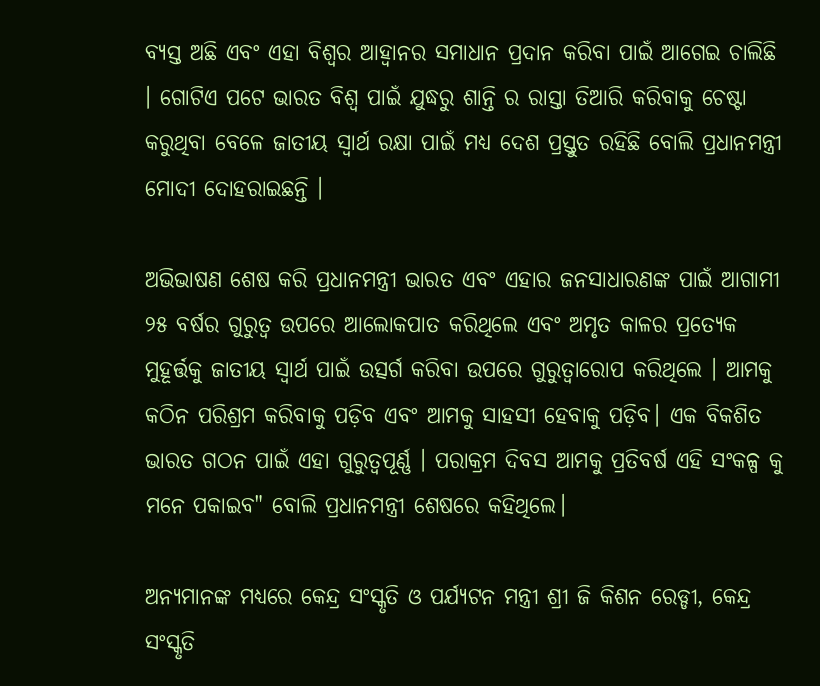ବ୍ୟସ୍ତ ଅଛି ଏବଂ ଏହା ବିଶ୍ୱର ଆହ୍ୱାନର ସମାଧାନ ପ୍ରଦାନ କରିବା ପାଇଁ ଆଗେଇ ଚାଲିଛି । ଗୋଟିଏ ପଟେ ଭାରତ ବିଶ୍ୱ ପାଇଁ ଯୁଦ୍ଧରୁ ଶାନ୍ତି ର ରାସ୍ତା ତିଆରି କରିବାକୁ ଚେଷ୍ଟା କରୁଥିବା ବେଳେ ଜାତୀୟ ସ୍ୱାର୍ଥ ରକ୍ଷା ପାଇଁ ମଧ୍ୟ ଦେଶ ପ୍ରସ୍ତୁତ ରହିଛି ବୋଲି ପ୍ରଧାନମନ୍ତ୍ରୀ ମୋଦୀ ଦୋହରାଇଛନ୍ତି ।

ଅଭିଭାଷଣ ଶେଷ କରି ପ୍ରଧାନମନ୍ତ୍ରୀ ଭାରତ ଏବଂ ଏହାର ଜନସାଧାରଣଙ୍କ ପାଇଁ ଆଗାମୀ ୨୫ ବର୍ଷର ଗୁରୁତ୍ୱ ଉପରେ ଆଲୋକପାତ କରିଥିଲେ ଏବଂ ଅମୃତ କାଳର ପ୍ରତ୍ୟେକ ମୁହୂର୍ତ୍ତକୁ ଜାତୀୟ ସ୍ୱାର୍ଥ ପାଇଁ ଉତ୍ସର୍ଗ କରିବା ଉପରେ ଗୁରୁତ୍ୱାରୋପ କରିଥିଲେ । ଆମକୁ କଠିନ ପରିଶ୍ରମ କରିବାକୁ ପଡ଼ିବ ଏବଂ ଆମକୁ ସାହସୀ ହେବାକୁ ପଡ଼ିବ। ଏକ ବିକଶିତ ଭାରତ ଗଠନ ପାଇଁ ଏହା ଗୁରୁତ୍ୱପୂର୍ଣ୍ଣ । ପରାକ୍ରମ ଦିବସ ଆମକୁ ପ୍ରତିବର୍ଷ ଏହି ସଂକଳ୍ପ କୁ ମନେ ପକାଇବ" ବୋଲି ପ୍ରଧାନମନ୍ତ୍ରୀ ଶେଷରେ କହିଥିଲେ।

ଅନ୍ୟମାନଙ୍କ ମଧ୍ୟରେ କେନ୍ଦ୍ର ସଂସ୍କୃତି ଓ ପର୍ଯ୍ୟଟନ ମନ୍ତ୍ରୀ ଶ୍ରୀ ଜି କିଶନ ରେଡ୍ଡୀ, କେନ୍ଦ୍ର ସଂସ୍କୃତି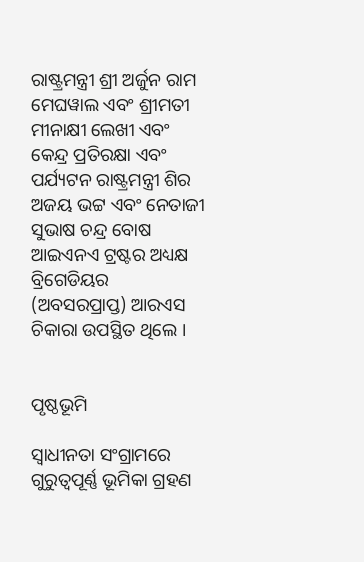ରାଷ୍ଟ୍ରମନ୍ତ୍ରୀ ଶ୍ରୀ ଅର୍ଜୁନ ରାମ ମେଘୱାଲ ଏବଂ ଶ୍ରୀମତୀ ମୀନାକ୍ଷୀ ଲେଖୀ ଏବଂ କେନ୍ଦ୍ର ପ୍ରତିରକ୍ଷା ଏବଂ ପର୍ଯ୍ୟଟନ ରାଷ୍ଟ୍ରମନ୍ତ୍ରୀ ଶିର ଅଜୟ ଭଟ୍ଟ ଏବଂ ନେତାଜୀ ସୁଭାଷ ଚନ୍ଦ୍ର ବୋଷ ଆଇଏନଏ ଟ୍ରଷ୍ଟର ଅଧ୍ୟକ୍ଷ ବ୍ରିଗେଡିୟର (ଅବସରପ୍ରାପ୍ତ) ଆରଏସ ଚିକାରା ଉପସ୍ଥିତ ଥିଲେ ।


ପୃଷ୍ଠଭୂମି

ସ୍ୱାଧୀନତା ସଂଗ୍ରାମରେ ଗୁରୁତ୍ୱପୂର୍ଣ୍ଣ ଭୂମିକା ଗ୍ରହଣ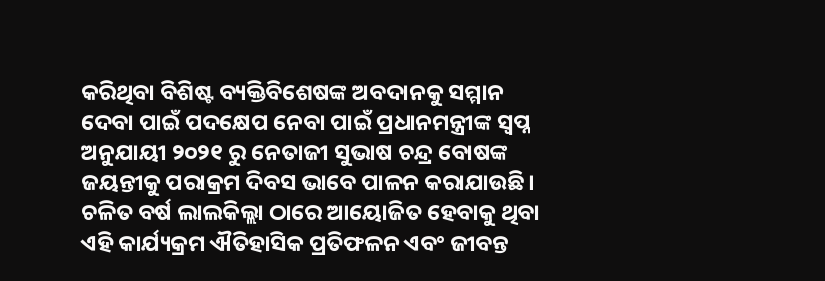କରିଥିବା ବିଶିଷ୍ଟ ବ୍ୟକ୍ତିବିଶେଷଙ୍କ ଅବଦାନକୁ ସମ୍ମାନ ଦେବା ପାଇଁ ପଦକ୍ଷେପ ନେବା ପାଇଁ ପ୍ରଧାନମନ୍ତ୍ରୀଙ୍କ ସ୍ବପ୍ନ ଅନୁଯାୟୀ ୨୦୨୧ ରୁ ନେତାଜୀ ସୁଭାଷ ଚନ୍ଦ୍ର ବୋଷଙ୍କ ଜୟନ୍ତୀକୁ ପରାକ୍ରମ ଦିବସ ଭାବେ ପାଳନ କରାଯାଉଛି। ଚଳିତ ବର୍ଷ ଲାଲକିଲ୍ଲା ଠାରେ ଆୟୋଜିତ ହେବାକୁ ଥିବା ଏହି କାର୍ଯ୍ୟକ୍ରମ ଐତିହାସିକ ପ୍ରତିଫଳନ ଏବଂ ଜୀବନ୍ତ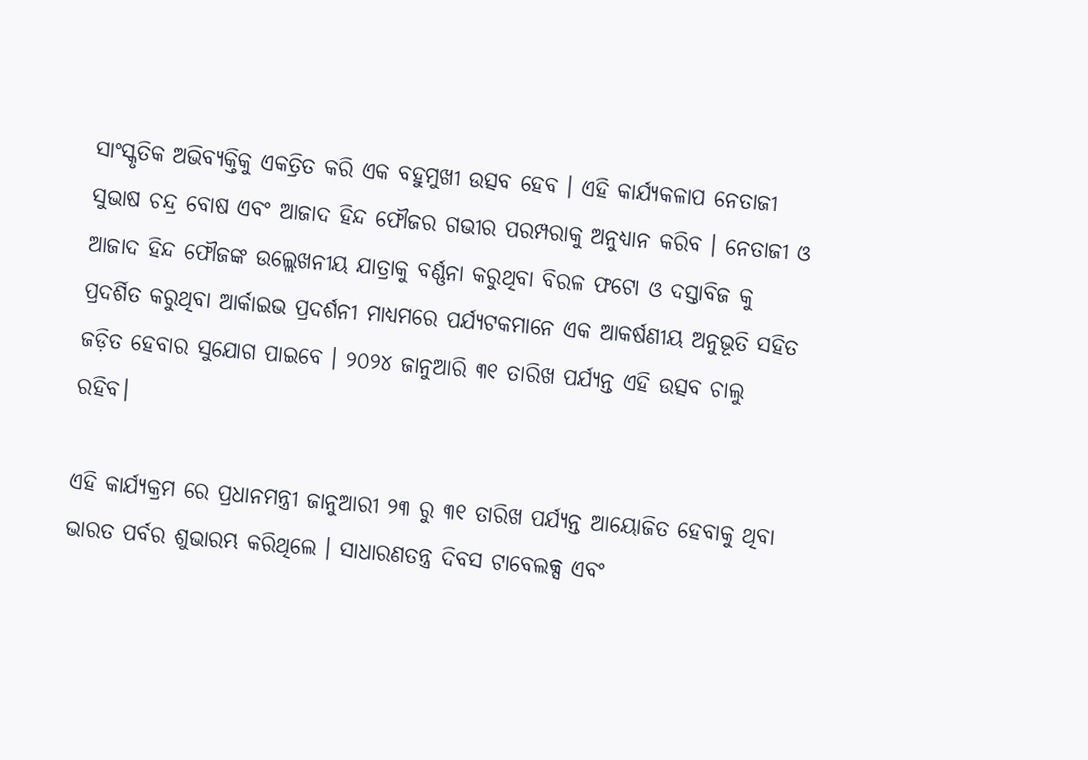ସାଂସ୍କୃତିକ ଅଭିବ୍ୟକ୍ତିକୁ ଏକତ୍ରିତ କରି ଏକ ବହୁମୁଖୀ ଉତ୍ସବ ହେବ । ଏହି କାର୍ଯ୍ୟକଳାପ ନେତାଜୀ ସୁଭାଷ ଚନ୍ଦ୍ର ବୋଷ ଏବଂ ଆଜାଦ ହିନ୍ଦ ଫୌଜର ଗଭୀର ପରମ୍ପରାକୁ ଅନୁଧ୍ୟାନ କରିବ । ନେତାଜୀ ଓ ଆଜାଦ ହିନ୍ଦ ଫୌଜଙ୍କ ଉଲ୍ଲେଖନୀୟ ଯାତ୍ରାକୁ ବର୍ଣ୍ଣନା କରୁଥିବା ବିରଳ ଫଟୋ ଓ ଦସ୍ତାବିଜ କୁ ପ୍ରଦର୍ଶିତ କରୁଥିବା ଆର୍କାଇଭ ପ୍ରଦର୍ଶନୀ ମାଧ୍ୟମରେ ପର୍ଯ୍ୟଟକମାନେ ଏକ ଆକର୍ଷଣୀୟ ଅନୁଭୂତି ସହିତ ଜଡ଼ିତ ହେବାର ସୁଯୋଗ ପାଇବେ । ୨୦୨୪ ଜାନୁଆରି ୩୧ ତାରିଖ ପର୍ଯ୍ୟନ୍ତ ଏହି ଉତ୍ସବ ଚାଲୁ ରହିବ।

ଏହି କାର୍ଯ୍ୟକ୍ରମ ରେ ପ୍ରଧାନମନ୍ତ୍ରୀ ଜାନୁଆରୀ ୨୩ ରୁ ୩୧ ତାରିଖ ପର୍ଯ୍ୟନ୍ତ ଆୟୋଜିତ ହେବାକୁ ଥିବା ଭାରତ ପର୍ବର ଶୁଭାରମ୍ଭ କରିଥିଲେ । ସାଧାରଣତନ୍ତ୍ର ଦିବସ ଟାବେଲକ୍ସ ଏବଂ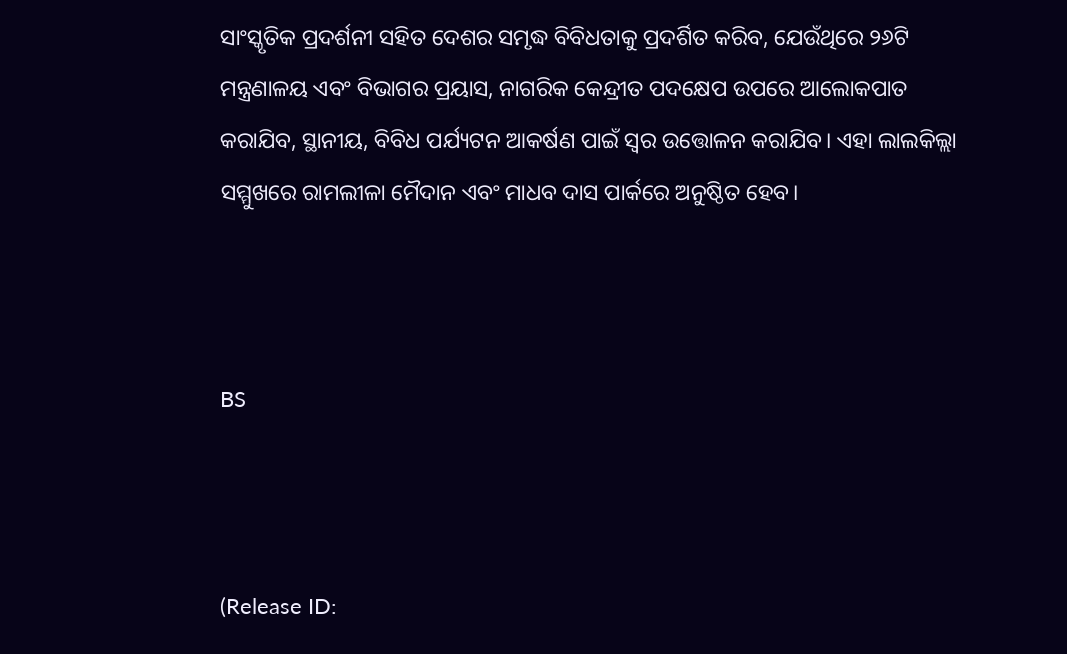ସାଂସ୍କୃତିକ ପ୍ରଦର୍ଶନୀ ସହିତ ଦେଶର ସମୃଦ୍ଧ ବିବିଧତାକୁ ପ୍ରଦର୍ଶିତ କରିବ, ଯେଉଁଥିରେ ୨୬ଟି ମନ୍ତ୍ରଣାଳୟ ଏବଂ ବିଭାଗର ପ୍ରୟାସ, ନାଗରିକ କେନ୍ଦ୍ରୀତ ପଦକ୍ଷେପ ଉପରେ ଆଲୋକପାତ କରାଯିବ, ସ୍ଥାନୀୟ, ବିବିଧ ପର୍ଯ୍ୟଟନ ଆକର୍ଷଣ ପାଇଁ ସ୍ୱର ଉତ୍ତୋଳନ କରାଯିବ। ଏହା ଲାଲକିଲ୍ଲା ସମ୍ମୁଖରେ ରାମଲୀଳା ମୈଦାନ ଏବଂ ମାଧବ ଦାସ ପାର୍କରେ ଅନୁଷ୍ଠିତ ହେବ।



BS



(Release ID: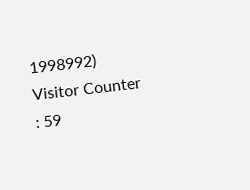1998992) Visitor Counter : 59